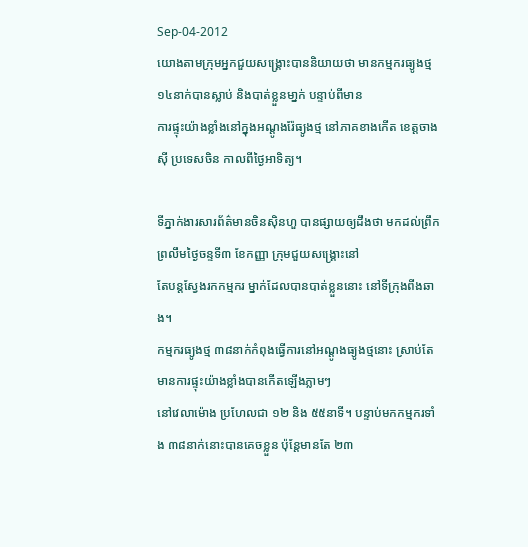Sep-04-2012
យោងតាមក្រុមអ្នកជួយសង្គ្រោះបាននិយាយថា មានកម្មករធ្យូងថ្ម ១៤នាក់បានស្លាប់ និងបាត់ខ្លួនមា្នក់ បន្ទាប់ពីមាន
ការផ្ទុះយ៉ាងខ្លាំងនៅក្នុងអណ្តូងរ៉ែធ្យូងថ្ម នៅភាគខាងកើត ខេត្តចាងស៊ី ប្រទេសចិន កាលពីថ្ងៃអាទិត្យ។

ទីភ្នាក់ងារសារព័ត៌មានចិនស៊ិនហួ បានផ្សាយឲ្យដឹងថា មកដល់ព្រឹកព្រលឹមថ្ងៃចន្ទទី៣ ខែកញ្ញា ក្រុមជួយសង្គ្រោះនៅ
តែបន្តស្វែងរកកម្មករ ម្នាក់ដែលបានបាត់ខ្លួននោះ នៅទីក្រុងពីងឆាង។
កម្មករធ្យូងថ្ម ៣៨នាក់កំពុងធ្វើការនៅអណ្តូងធ្យូងថ្មនោះ ស្រាប់តែមានការផ្ទុះយ៉ាងខ្លាំងបានកើតឡើងភ្លាមៗ
នៅវេលាម៉ោង ប្រហែលជា ១២ និង ៥៥នាទី។ បន្ទាប់មកកម្មករទាំង ៣៨នាក់នោះបានគេចខ្លួន ប៉ុនែ្តមានតែ ២៣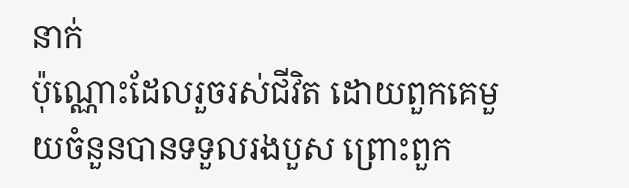នាក់
ប៉ុណ្ណោះដែលរួចរស់ជីវិត ដោយពួកគេមួយចំនួនបានទទួលរងបួស ព្រោះពួក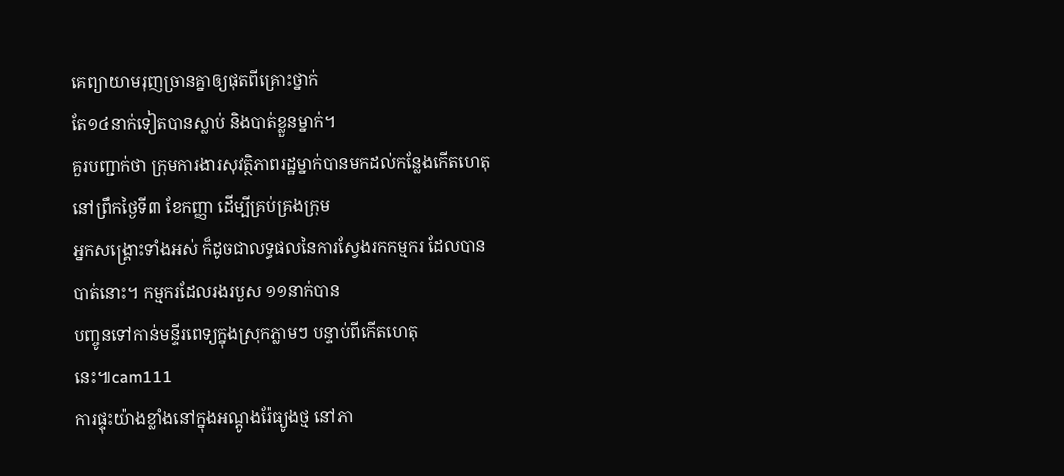គេព្យាយាមរុញច្រានគ្នាឲ្យផុតពីគ្រោះថ្នាក់
តែ១៤នាក់ទៀតបានស្លាប់ និងបាត់ខ្លួនម្នាក់។
គួរបញ្ជាក់ថា ក្រុមការងារសុវត្ថិភាពរដ្ឋម្នាក់បានមកដល់កន្លែងកើតហេតុ នៅព្រឹកថ្ងៃទី៣ ខែកញ្ញា ដើម្បីគ្រប់គ្រងក្រុម
អ្នកសង្គ្រោះទាំងអស់ ក៏ដូចជាលទ្ធផលនៃការស្វែងរកកម្មករ ដែលបានបាត់នោះ។ កម្មករដែលរងរបួស ១១នាក់បាន
បញ្ចូនទៅកាន់មន្ទីរពេទ្យក្នុងស្រុកភ្លាមៗ បន្ទាប់ពីកើតហេតុនេះ៕cam111
ការផ្ទុះយ៉ាងខ្លាំងនៅក្នុងអណ្តូងរ៉ែធ្យូងថ្ម នៅភា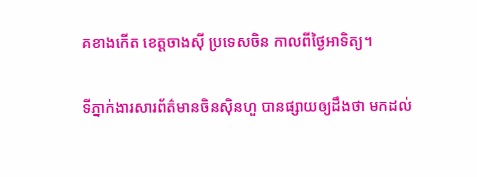គខាងកើត ខេត្តចាងស៊ី ប្រទេសចិន កាលពីថ្ងៃអាទិត្យ។

ទីភ្នាក់ងារសារព័ត៌មានចិនស៊ិនហួ បានផ្សាយឲ្យដឹងថា មកដល់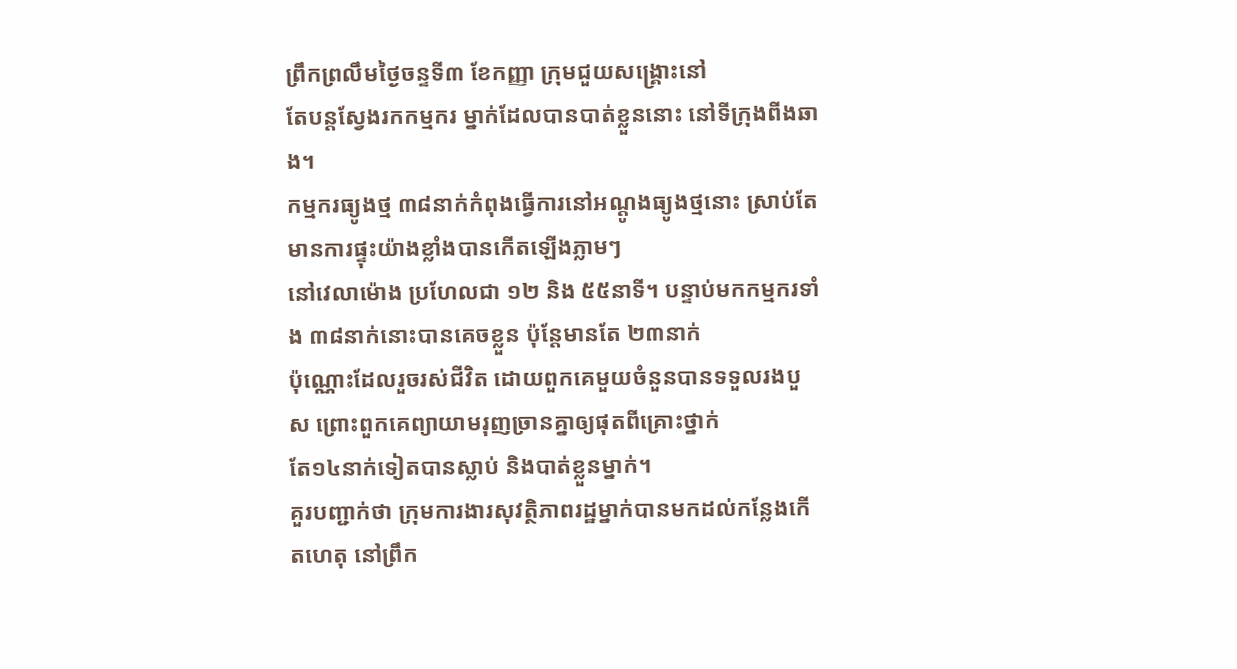ព្រឹកព្រលឹមថ្ងៃចន្ទទី៣ ខែកញ្ញា ក្រុមជួយសង្គ្រោះនៅ
តែបន្តស្វែងរកកម្មករ ម្នាក់ដែលបានបាត់ខ្លួននោះ នៅទីក្រុងពីងឆាង។
កម្មករធ្យូងថ្ម ៣៨នាក់កំពុងធ្វើការនៅអណ្តូងធ្យូងថ្មនោះ ស្រាប់តែមានការផ្ទុះយ៉ាងខ្លាំងបានកើតឡើងភ្លាមៗ
នៅវេលាម៉ោង ប្រហែលជា ១២ និង ៥៥នាទី។ បន្ទាប់មកកម្មករទាំង ៣៨នាក់នោះបានគេចខ្លួន ប៉ុនែ្តមានតែ ២៣នាក់
ប៉ុណ្ណោះដែលរួចរស់ជីវិត ដោយពួកគេមួយចំនួនបានទទួលរងបួស ព្រោះពួកគេព្យាយាមរុញច្រានគ្នាឲ្យផុតពីគ្រោះថ្នាក់
តែ១៤នាក់ទៀតបានស្លាប់ និងបាត់ខ្លួនម្នាក់។
គួរបញ្ជាក់ថា ក្រុមការងារសុវត្ថិភាពរដ្ឋម្នាក់បានមកដល់កន្លែងកើតហេតុ នៅព្រឹក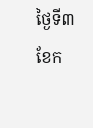ថ្ងៃទី៣ ខែក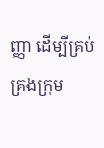ញ្ញា ដើម្បីគ្រប់គ្រងក្រុម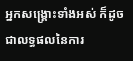អ្នកសង្គ្រោះទាំងអស់ ក៏ដូចជាលទ្ធផលនៃការ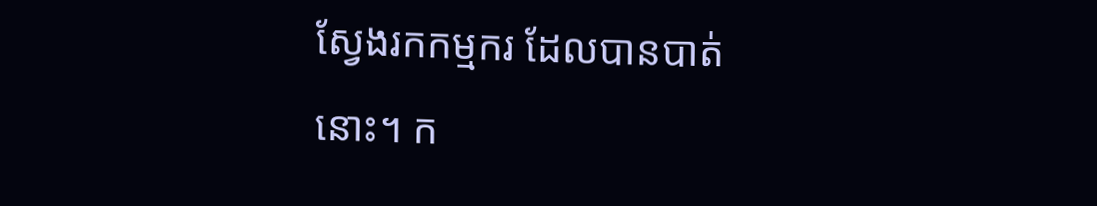ស្វែងរកកម្មករ ដែលបានបាត់នោះ។ ក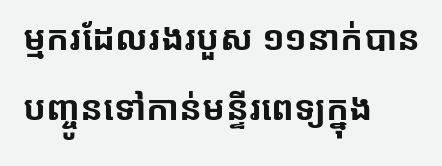ម្មករដែលរងរបួស ១១នាក់បាន
បញ្ចូនទៅកាន់មន្ទីរពេទ្យក្នុង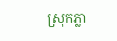ស្រុកភ្លា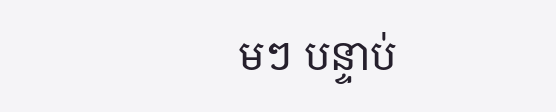មៗ បន្ទាប់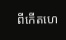ពីកើតហេ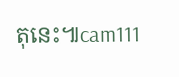តុនេះ៕cam111